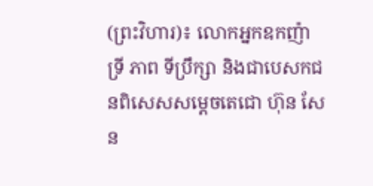(ព្រះវិហារ)៖ លោកអ្នកឧកញ៉ា ទ្រី ភាព ទីប្រឹក្សា និងជាបេសកជនពិសេសសម្តេចតេជោ ហ៊ុន សែន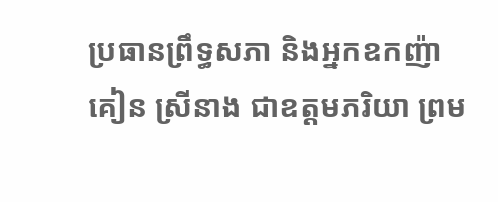ប្រធានព្រឹទ្ធសភា និងអ្នកឧកញ៉ា គៀន ស្រីនាង ជាឧត្តមភរិយា ព្រម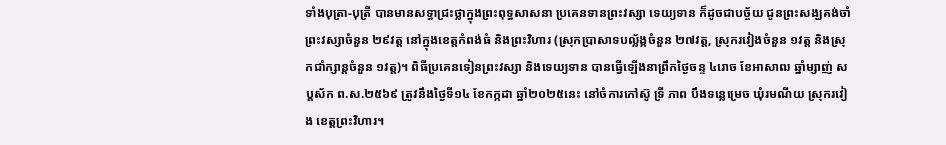ទាំងបុត្រា-បុត្រី បានមានសទ្ធាជ្រះថ្លាក្នុងព្រះពុទ្ធសាសនា ប្រគេនទានព្រះវស្សា ទេយ្យទាន ក៏ដូចជាបច្ច័យ ជូនព្រះសង្ឃគង់ចាំព្រះវស្សាចំនួន ២៩វត្ត នៅក្នុងខេត្តកំពង់ធំ និងព្រះវិហារ (ស្រុកប្រាសាទបល្ល័ង្កចំនួន ២៧វត្ត, ស្រុករវៀងចំនួន ១វត្ត និងស្រុកជាំក្សាន្តចំនួន ១វត្ត)។ ពិធីប្រគេនទៀនព្រះវស្សា និងទេយ្យទាន បានធ្វើឡើងនាព្រឹកថ្ងៃចន្ទ ៤រោច ខែអាសាឍ ឆ្នាំម្សាញ់ សប្តស័ក ព.ស.២៥៦៩ ត្រូវនឹងថ្ងៃទី១៤ ខែកក្កដា ឆ្នាំ២០២៥នេះ នៅចំការកៅស៊ូ ទ្រី ភាព បឹងទន្លេម្រេច ឃុំរមណីយ ស្រុករវៀង ខេត្តព្រះវិហារ។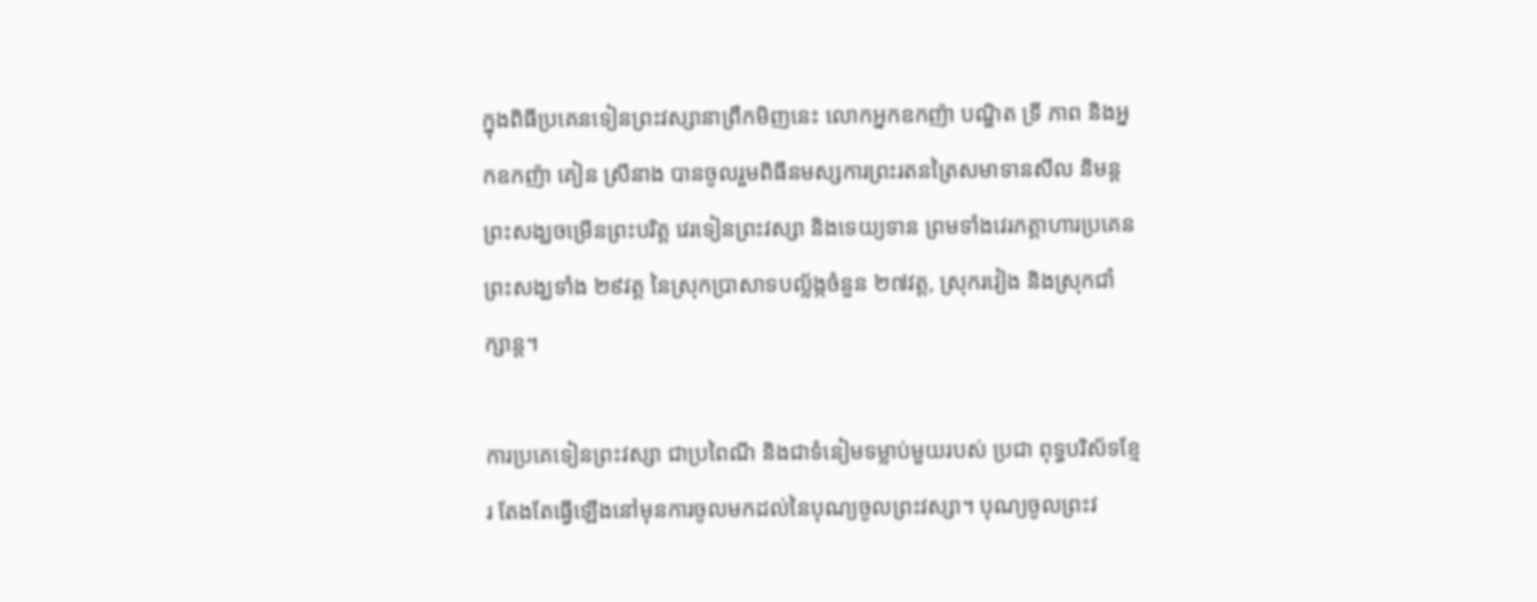ក្នុងពិធីប្រគេនទៀនព្រះវស្សានាព្រឹកមិញនេះ លោកអ្នកឧកញ៉ា បណ្ឌិត ទ្រី ភាព និងអ្នកឧកញ៉ា គៀន ស្រីនាង បានចូលរួមពិធីនមស្សការព្រះរតនត្រៃសមាទានសីល និមន្តព្រះសង្ឃចម្រើនព្រះបរិត្ត វេរទៀនព្រះវស្សា និងទេយ្យទាន ព្រមទាំងវេរភត្តាហារប្រគេនព្រះសង្ឃទាំង ២៩វត្ត នៃស្រុកប្រាសាទបល្ល័ង្កចំនួន ២៧វត្ត, ស្រុករវៀង និងស្រុកជាំក្សាន្ត។

ការប្រគេទៀនព្រះវស្សា ជាប្រពៃណី និងជាទំនៀមទម្លាប់មួយរបស់ ប្រជា ពុទ្ធបរិស័ទខ្មែរ តែងតែធ្វើឡើងនៅមុនការចូលមកដល់នៃបុណ្យចូលព្រះវស្សា។ បុណ្យចូលព្រះវ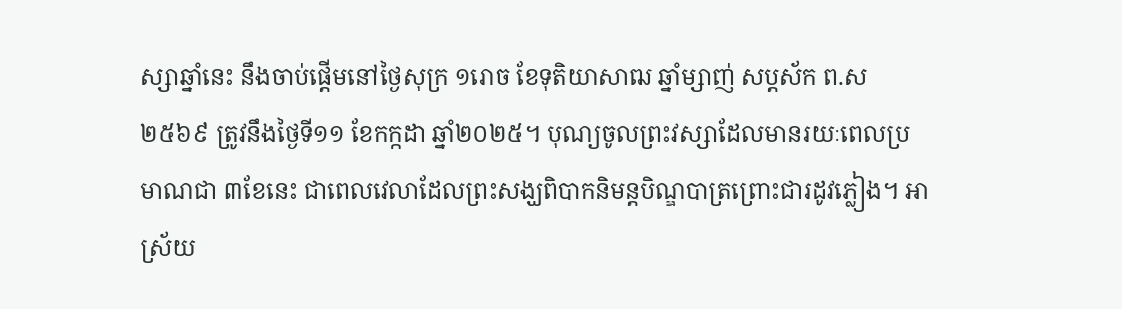ស្សាឆ្នាំនេះ នឹងចាប់ផ្តើមនៅថ្ងៃសុក្រ ១រោច ខែទុតិយាសាឍ ឆ្នាំម្សាញ់ សប្តស័ក ព.ស២៥៦៩ ត្រូវនឹងថ្ងៃទី១១ ខែកក្កដា ឆ្នាំ២០២៥។ បុណ្យចូលព្រះវស្សាដែលមានរយៈពេលប្រមាណជា ៣ខែនេះ ជាពេលវេលាដែលព្រះសង្ឃពិបាកនិមន្តបិណ្ឌបាត្រព្រោះជារដូវភ្លៀង។ អាស្រ័យ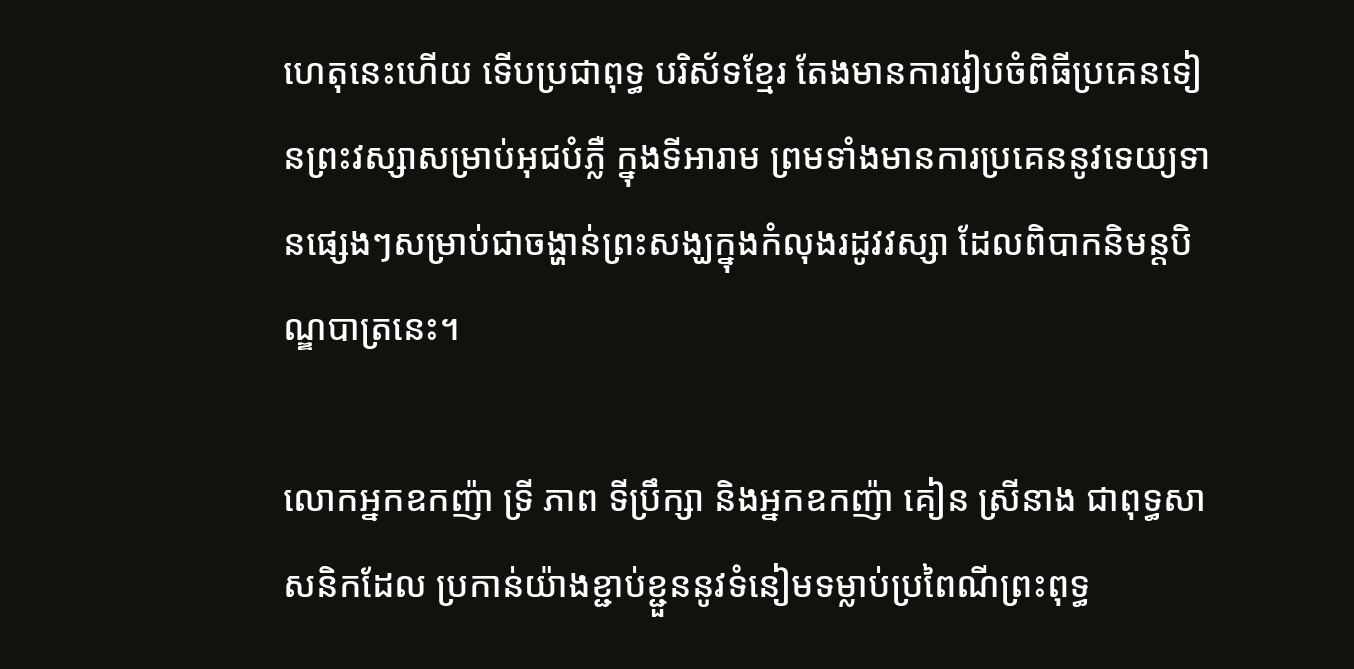ហេតុនេះហើយ ទើបប្រជាពុទ្ធ បរិស័ទខ្មែរ តែងមានការរៀបចំពិធីប្រគេនទៀនព្រះវស្សាសម្រាប់អុជបំភ្លឺ ក្នុងទីអារាម ព្រមទាំងមានការប្រគេននូវទេយ្យទានផ្សេងៗសម្រាប់ជាចង្ហាន់ព្រះសង្ឃក្នុងកំលុងរដូវវស្សា ដែលពិបាកនិមន្តបិណ្ឌបាត្រនេះ។

លោកអ្នកឧកញ៉ា ទ្រី ភាព ទីប្រឹក្សា និងអ្នកឧកញ៉ា គៀន ស្រីនាង ជាពុទ្ធសាសនិកដែល ប្រកាន់យ៉ាងខ្ជាប់ខ្ជួននូវទំនៀមទម្លាប់ប្រពៃណីព្រះពុទ្ធ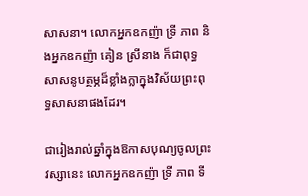សាសនា។ លោកអ្នកឧកញ៉ា ទ្រី ភាព និងអ្នកឧកញ៉ា គៀន ស្រីនាង ក៏ជាពុទ្ធសាសនូបត្ថម្ភដ៏ខ្លាំងក្លាក្នុងវិស័យព្រះពុទ្ធសាសនាផងដែរ។

ជារៀងរាល់ឆ្នាំក្នុងឱកាសបុណ្យចូលព្រះវស្សានេះ លោកអ្នកឧកញ៉ា ទ្រី ភាព ទី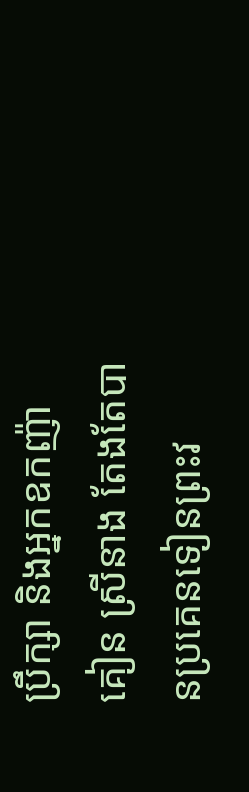ប្រឹក្សា និងអ្នកឧកញ៉ា គៀន ស្រីនាង តែងតែបានប្រគេនទៀនព្រះវ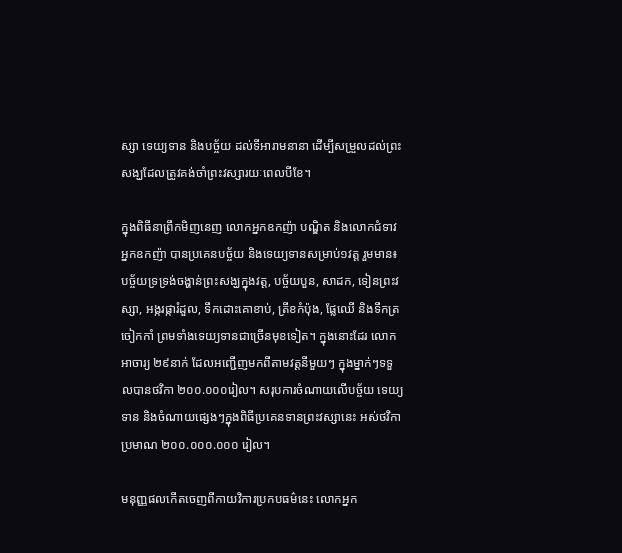ស្សា ទេយ្យទាន និងបច្ច័យ ដល់ទីអារាមនានា ដើម្បីសម្រួលដល់ព្រះសង្ឃដែលត្រូវគង់ចាំព្រះវស្សារយៈពេលបីខែ។

ក្នុងពិធីនាព្រឹកមិញនេញ លោកអ្នកឧកញ៉ា បណ្ឌិត និងលោកជំទាវ អ្នកឧកញ៉ា បានប្រគេនបច្ច័យ និងទេយ្យទានសម្រាប់១វត្ត រួមមាន៖ បច្ច័យទ្រទ្រង់ចង្ហាន់ព្រះសង្ឃក្នុងវត្ត, បច្ច័យបួន, សាដក, ទៀនព្រះវស្សា, អង្ករផ្ការំដួល, ទឹកដោះគោខាប់, ត្រីខកំប៉ុង, ផ្លែឈើ និងទឹកត្រចៀកកាំ ព្រមទាំងទេយ្យទានជាច្រើនមុខទៀត។ ក្នុងនោះដែរ លោកអាចារ្យ ២៩នាក់ ដែលអញ្ជើញមកពីតាមវត្តនីមួយៗ ក្នុងម្នាក់ៗទទួលបានថវិកា ២០០.០០០រៀល។ សរុបការចំណាយលើបច្ច័យ ទេយ្យទាន និងចំណាយផ្សេងៗក្នុងពិធីប្រគេនទានព្រះវស្សានេះ អស់ថវិកាប្រមាណ ២០០.០០០.០០០ រៀល។

មនុញ្ញផលកើតចេញពីកាយវិការប្រកបធម៌នេះ លោកអ្នក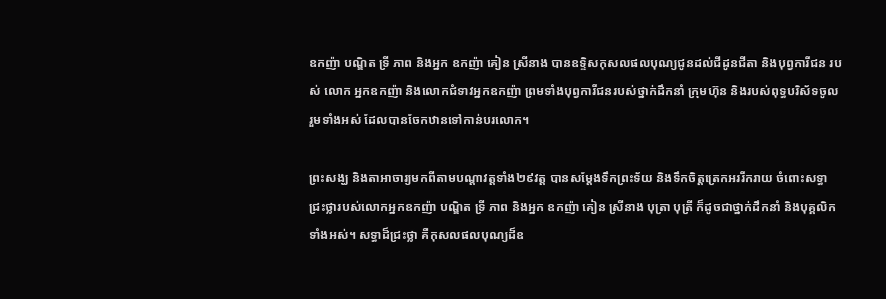ឧកញ៉ា បណ្ឌិត ទ្រី ភាព និងអ្នក ឧកញ៉ា គៀន ស្រីនាង បានឧទ្ទិសកុសលផលបុណ្យជូនដល់ជីដូនជីតា និងបុព្វការីជន របស់ លោក អ្នកឧកញ៉ា និងលោកជំទាវអ្នកឧកញ៉ា ព្រមទាំងបុព្វការីជនរបស់ថ្នាក់ដឹកនាំ ក្រុមហ៊ុន និងរបស់ពុទ្ធបរិស័ទចូលរួមទាំងអស់ ដែលបានចែកឋានទៅកាន់បរលោក។

ព្រះសង្ឃ និងតាអាចារ្យមកពីតាមបណ្តាវត្តទាំង២៩វត្ត បានសម្តែងទឹកព្រះទ័យ និងទឹកចិត្តត្រេកអររីករាយ ចំពោះសទ្ធាជ្រះថ្លារបស់លោកអ្នកឧកញ៉ា បណ្ឌិត ទ្រី ភាព និងអ្នក ឧកញ៉ា គៀន ស្រីនាង បុត្រា បុត្រី ក៏ដូចជាថ្នាក់ដឹកនាំ និងបុគ្គលិកទាំងអស់។ សទ្ធាដ៏ជ្រះថ្លា គឺកុសលផលបុណ្យដ៏ឧ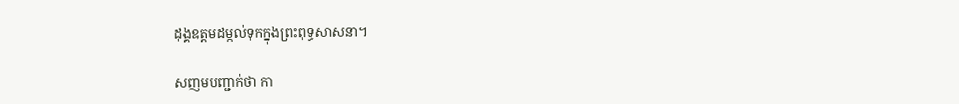ដុង្គឧត្តមដម្កល់ទុកក្នុងព្រះពុទ្ធសាសនា។

សញមបញ្ជាក់ថា កា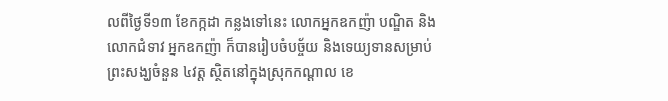លពីថ្ងៃទី១៣ ខែកក្កដា កន្លងទៅនេះ លោកអ្នកឧកញ៉ា បណ្ឌិត និង លោកជំទាវ អ្នកឧកញ៉ា ក៏បានរៀបចំបច្ច័យ និងទេយ្យទានសម្រាប់ព្រះសង្ឃចំនួន ៤វត្ត ស្ថិតនៅក្នុងស្រុកកណ្ដាល ខេ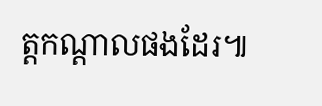ត្តកណ្ដាលផងដែរ៕